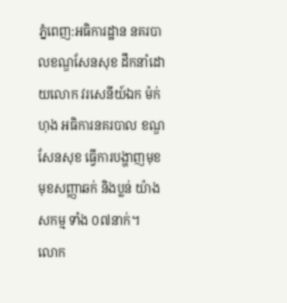ភ្នំពេញ:អធិការដ្ឋាន នគរបាលខណ្ឌសែនសុខ ដឹកនាំដោយលោក វរសេនីយ៍ឯក ម៉ក់ ហុង អធិការនគរបាល ខណ្ឌសែនសុខ ធ្វើការបង្ហាញមុខ មុខសញ្ញាឆក់ និងប្លន់ យ៉ាងសកម្ម ទាំង ០៧នាក់។
លោក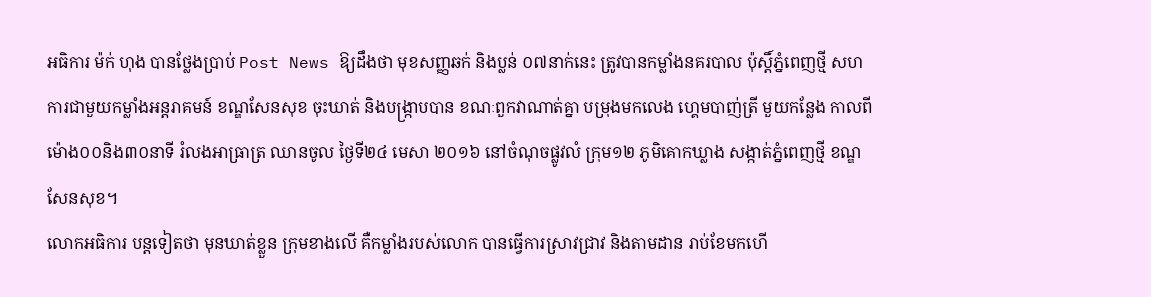អធិការ ម៉ក់ ហុង បានថ្លែងប្រាប់ Post News ឱ្យដឹងថា មុខសញ្ញឆក់ និងប្លន់ ០៧នាក់នេះ ត្រូវបានកម្លាំងនគរបាល ប៉ុស្តិ៍ភ្នំពេញថ្មី សហការជាមួយកម្លាំងអន្តរាគមន៍ ខណ្ឌសែនសុខ ចុះឃាត់ និងបង្ក្រាបបាន ខណៈពួកវាណាត់គ្នា បម្រុងមកលេង ហ្គេមបាញ់ត្រី មួយកន្លែង កាលពីម៉ោង០០និង៣០នាទី រំលងអាធ្រាត្រ ឈានចូល ថ្ងៃទី២៤ មេសា ២០១៦ នៅចំណុចផ្លូវលំ ក្រុម១២ ភូមិគោកឃ្លាង សង្កាត់ភ្នំពេញថ្មី ខណ្ឌសែនសុខ។
លោកអធិការ បន្តទៀតថា មុនឃាត់ខ្លួន ក្រុមខាងលើ គឺកម្លាំងរបស់លោក បានធ្វើការស្រាវជ្រាវ និងតាមដាន រាប់ខែមកហើ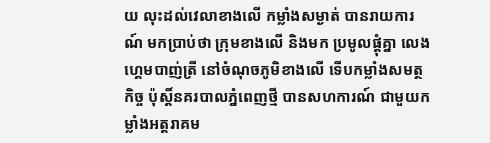យ លុះដល់វេលាខាងលើ កម្លាំងសម្ងាត់ បានរាយការណ៍ មកប្រាប់ថា ក្រុមខាងលើ និងមក ប្រមូលផ្តុំគ្នា លេងហ្គេមបាញ់ត្រី នៅចំណុចភូមិខាងលើ ទើបកម្លាំងសមត្ថកិច្ច ប៉ុស្តិ៍នគរបាលភ្នំពេញថ្មី បានសហការណ៍ ជាមួយកម្លាំងអត្តរាគម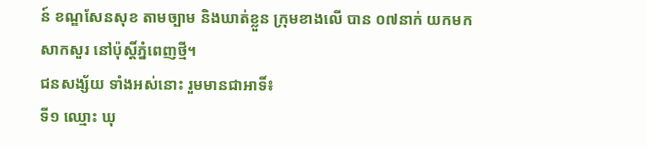ន៍ ខណ្ឌសែនសុខ តាមច្បាម និងឃាត់ខ្លួន ក្រុមខាងលើ បាន ០៧នាក់ យកមកសាកសួរ នៅប៉ុស្តិ៍ភ្នំពេញថ្មី។
ជនសង្ស័យ ទាំងអស់នោះ រួមមានជាអាទិ៍៖
ទី១ ឈ្មោះ ឃុ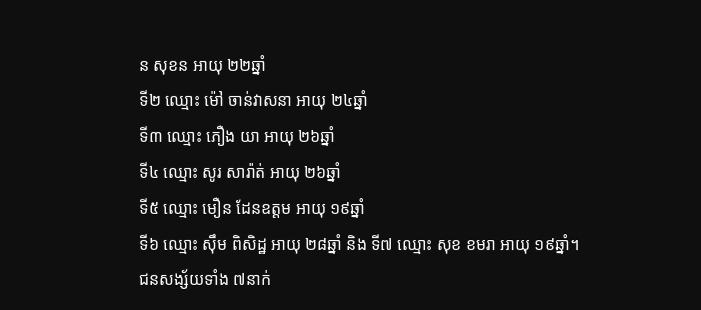ន សុខន អាយុ ២២ឆ្នាំ
ទី២ ឈ្មោះ ម៉ៅ ចាន់វាសនា អាយុ ២៤ឆ្នាំ
ទី៣ ឈ្មោះ ភឿង យា អាយុ ២៦ឆ្នាំ
ទី៤ ឈ្មោះ សូរ សារ៉ាត់ អាយុ ២៦ឆ្នាំ
ទី៥ ឈ្មោះ មឿន ដែនឧត្តម អាយុ ១៩ឆ្នាំ
ទី៦ ឈ្មោះ ស៊ឹម ពិសិដ្ឋ អាយុ ២៨ឆ្នាំ និង ទី៧ ឈ្មោះ សុខ ខមរា អាយុ ១៩ឆ្នាំ។
ជនសង្ស័យទាំង ៧នាក់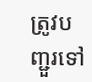ត្រូវបញ្ជួរទៅ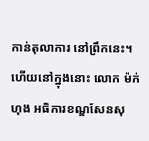កាន់តុលាការ នៅព្រឹកនេះ។ ហើយនៅក្នុងនោះ លោក ម៉ក់ ហុង ឣធិការខណ្ឌសែនសុ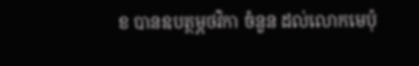ខ បានឧបត្ថម្ភថវិកា ចំនួន ដល់លោកមេប៉ុ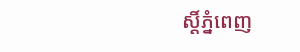ស្ដិ៍ភ្នំពេញ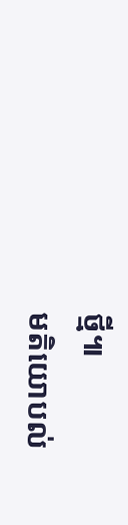ថ្មី៕
មតិយោបល់